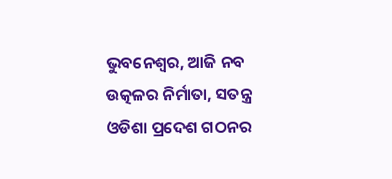ଭୁବନେଶ୍ବର, ଆଜି ନବ ଉତ୍କଳର ନିର୍ମାତା, ସତନ୍ତ୍ର ଓଡିଶା ପ୍ରଦେଶ ଗଠନର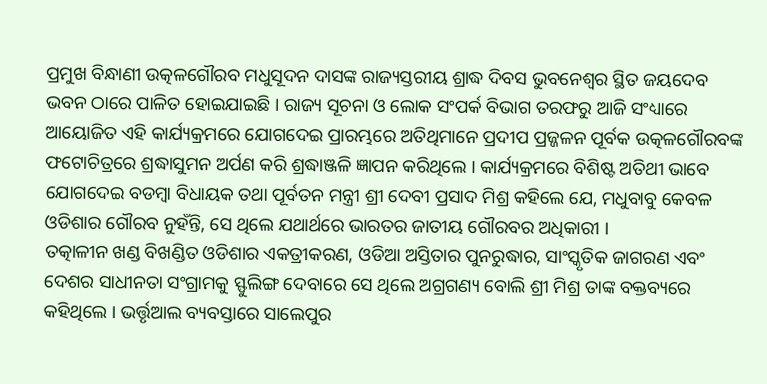ପ୍ରମୁଖ ବିନ୍ଧାଣୀ ଉତ୍କଳଗୌରବ ମଧୁସୂଦନ ଦାସଙ୍କ ରାଜ୍ୟସ୍ତରୀୟ ଶ୍ରାଦ୍ଧ ଦିବସ ଭୁବନେଶ୍ୱର ସ୍ଥିତ ଜୟଦେବ ଭବନ ଠାରେ ପାଳିତ ହୋଇଯାଇଛି । ରାଜ୍ୟ ସୂଚନା ଓ ଲୋକ ସଂପର୍କ ବିଭାଗ ତରଫରୁ ଆଜି ସଂଧ୍ୟାରେ ଆୟୋଜିତ ଏହି କାର୍ଯ୍ୟକ୍ରମରେ ଯୋଗଦେଇ ପ୍ରାରମ୍ଭରେ ଅତିଥିମାନେ ପ୍ରଦୀପ ପ୍ରଜ୍ଜଳନ ପୂର୍ବକ ଉତ୍କଳଗୌରବଙ୍କ ଫଟୋଚିତ୍ରରେ ଶ୍ରଦ୍ଧାସୁମନ ଅର୍ପଣ କରି ଶ୍ରଦ୍ଧାଞ୍ଜଳି ଜ୍ଞାପନ କରିଥିଲେ । କାର୍ଯ୍ୟକ୍ରମରେ ବିଶିଷ୍ଟ ଅତିଥୀ ଭାବେ ଯୋଗଦେଇ ବଡମ୍ବା ବିଧାୟକ ତଥା ପୂର୍ବତନ ମନ୍ତ୍ରୀ ଶ୍ରୀ ଦେବୀ ପ୍ରସାଦ ମିଶ୍ର କହିଲେ ଯେ, ମଧୁବାବୁ କେବଳ ଓଡିଶାର ଗୌରବ ନୁହଁନ୍ତି, ସେ ଥିଲେ ଯଥାର୍ଥରେ ଭାରତର ଜାତୀୟ ଗୌରବର ଅଧିକାରୀ ।
ତତ୍କାଳୀନ ଖଣ୍ଡ ବିଖଣ୍ଡିତ ଓଡିଶାର ଏକତ୍ରୀକରଣ, ଓଡିଆ ଅସ୍ତିତାର ପୁନରୁଦ୍ଧାର, ସାଂସ୍କୃତିକ ଜାଗରଣ ଏବଂ ଦେଶର ସାଧୀନତା ସଂଗ୍ରାମକୁ ସ୍ଫୁଲିଙ୍ଗ ଦେବାରେ ସେ ଥିଲେ ଅଗ୍ରଗଣ୍ୟ ବୋଲି ଶ୍ରୀ ମିଶ୍ର ତାଙ୍କ ବକ୍ତବ୍ୟରେ କହିଥିଲେ । ଭର୍ତ୍ତୃଆଲ ବ୍ୟବସ୍ତାରେ ସାଲେପୁର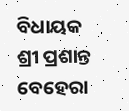ବିଧାୟକ ଶ୍ରୀ ପ୍ରଶାନ୍ତ ବେହେରା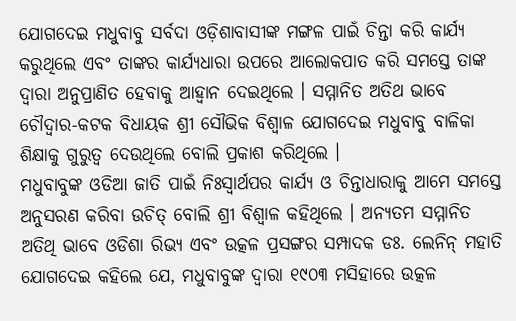ଯୋଗଦେଇ ମଧୁବାବୁ ସର୍ବଦା ଓଡ଼ିଶାବାସୀଙ୍କ ମଙ୍ଗଳ ପାଇଁ ଚିନ୍ତା କରି କାର୍ଯ୍ୟ କରୁଥିଲେ ଏବଂ ତାଙ୍କର କାର୍ଯ୍ୟଧାରା ଉପରେ ଆଲୋକପାତ କରି ସମସ୍ତେ ତାଙ୍କ ଦ୍ଵାରା ଅନୁପ୍ରାଣିତ ହେବାକୁ ଆହ୍ବାନ ଦେଇଥିଲେ । ସମ୍ମାନିତ ଅତିଥ ଭାବେ ଚୌଦ୍ୱାର-କଟକ ବିଧାୟକ ଶ୍ରୀ ସୌଭିକ ବିଶ୍ବାଳ ଯୋଗଦେଇ ମଧୁବାବୁ ବାଳିକା ଶିକ୍ଷାକୁ ଗୁରୁତ୍ବ ଦେଉଥିଲେ ବୋଲି ପ୍ରକାଶ କରିଥିଲେ ।
ମଧୁବାବୁଙ୍କ ଓଡିଆ ଜାତି ପାଇଁ ନିଃସ୍ବାର୍ଥପର କାର୍ଯ୍ୟ ଓ ଚିନ୍ତାଧାରାକୁ ଆମେ ସମସ୍ତେ ଅନୁସରଣ କରିବା ଉଚିତ୍ ବୋଲି ଶ୍ରୀ ବିଶ୍ବାଳ କହିଥିଲେ । ଅନ୍ୟତମ ସମ୍ମାନିତ ଅତିଥି ଭାବେ ଓଡିଶା ରିଭ୍ୟ ଏବଂ ଉତ୍କଳ ପ୍ରସଙ୍ଗର ସମ୍ପାଦକ ଡଃ. ଲେନିନ୍ ମହାତି ଯୋଗଦେଇ କହିଲେ ଯେ, ମଧୁବାବୁଙ୍କ ଦ୍ବାରା ୧୯୦୩ ମସିହାରେ ଉତ୍କଳ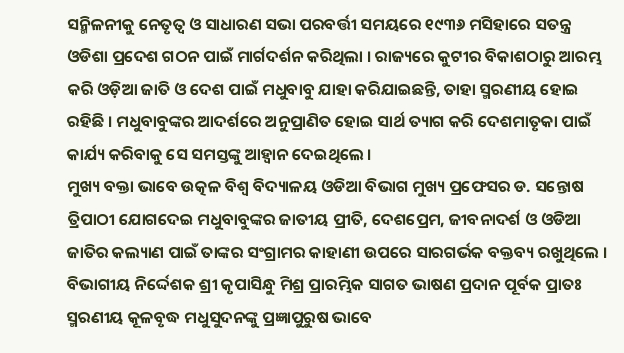ସନ୍ମିଳନୀକୁ ନେତୃତ୍ଵ ଓ ସାଧାରଣ ସଭା ପରବର୍ତ୍ତୀ ସମୟରେ ୧୯୩୬ ମସିହାରେ ସତନ୍ତ୍ର ଓଡିଶା ପ୍ରଦେଶ ଗଠନ ପାଇଁ ମାର୍ଗଦର୍ଶନ କରିଥିଲା । ରାଜ୍ୟରେ କୁଟୀର ବିକାଶଠାରୁ ଆରମ୍ଭ କରି ଓଡ଼ିଆ ଜାତି ଓ ଦେଶ ପାଇଁ ମଧୁବାବୁ ଯାହା କରିଯାଇଛନ୍ତି, ତାହା ସ୍ମରଣୀୟ ହୋଇ ରହିଛି । ମଧୁବାବୁଙ୍କର ଆଦର୍ଶରେ ଅନୁପ୍ରାଣିତ ହୋଇ ସାର୍ଥ ତ୍ୟାଗ କରି ଦେଶମାତୃକା ପାଇଁ କାର୍ଯ୍ୟ କରିବାକୁ ସେ ସମସ୍ତଙ୍କୁ ଆହ୍ବାନ ଦେଇଥିଲେ ।
ମୁଖ୍ୟ ବକ୍ତା ଭାବେ ଉତ୍କଳ ବିଶ୍ୱ ବିଦ୍ୟାଳୟ ଓଡିଆ ବିଭାଗ ମୁଖ୍ୟ ପ୍ରଫେସର ଡ. ସନ୍ତୋଷ ତ୍ରିପାଠୀ ଯୋଗଦେଇ ମଧୁବାବୁଙ୍କର ଜାତୀୟ ପ୍ରୀତି, ଦେଶପ୍ରେମ, ଜୀବନାଦର୍ଶ ଓ ଓଡିଆ ଜାତିର କଲ୍ୟାଣ ପାଇଁ ତାଙ୍କର ସଂଗ୍ରାମର କାହାଣୀ ଉପରେ ସାରଗର୍ଭକ ବକ୍ତବ୍ୟ ରଖୁଥିଲେ । ବିଭାଗୀୟ ନିର୍ଦ୍ଦେଶକ ଶ୍ରୀ କୃପାସିନ୍ଧୁ ମିଶ୍ର ପ୍ରାରମ୍ଭିକ ସାଗତ ଭାଷଣ ପ୍ରଦାନ ପୂର୍ବକ ପ୍ରାତଃ ସ୍ମରଣୀୟ କୂଳବୃଦ୍ଧ ମଧୁସୁଦନଙ୍କୁ ପ୍ରଜ୍ଞାପୁରୁଷ ଭାବେ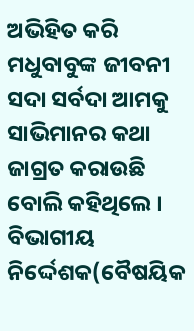ଅଭିହିତ କରି ମଧୁବାବୁଙ୍କ ଜୀବନୀ ସଦା ସର୍ବଦା ଆମକୁ ସାଭିମାନର କଥା ଜାଗ୍ରତ କରାଉଛି ବୋଲି କହିଥିଲେ ।
ବିଭାଗୀୟ ନିର୍ଦ୍ଦେଶକ(ବୈଷୟିକ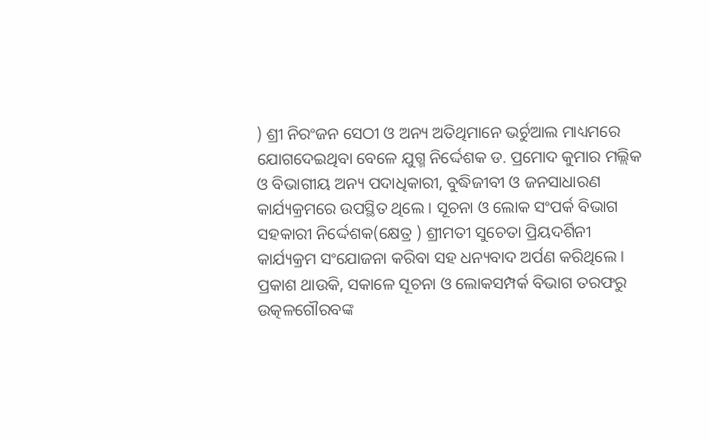) ଶ୍ରୀ ନିରଂଜନ ସେଠୀ ଓ ଅନ୍ୟ ଅତିଥିମାନେ ଭର୍ଚୁଆଲ ମାଧ୍ୟମରେ ଯୋଗଦେଇଥିବା ବେଳେ ଯୁଗ୍ମ ନିର୍ଦ୍ଦେଶକ ଡ. ପ୍ରମୋଦ କୁମାର ମଲ୍ଲିକ ଓ ବିଭାଗୀୟ ଅନ୍ୟ ପଦାଧିକାରୀ, ବୁଦ୍ଧିଜୀବୀ ଓ ଜନସାଧାରଣ କାର୍ଯ୍ୟକ୍ରମରେ ଉପସ୍ଥିତ ଥିଲେ । ସୂଚନା ଓ ଲୋକ ସଂପର୍କ ବିଭାଗ ସହକାରୀ ନିର୍ଦ୍ଦେଶକ(କ୍ଷେତ୍ର ) ଶ୍ରୀମତୀ ସୁଚେତା ପ୍ରିୟଦର୍ଶିନୀ କାର୍ଯ୍ୟକ୍ରମ ସଂଯୋଜନା କରିବା ସହ ଧନ୍ୟବାଦ ଅର୍ପଣ କରିଥିଲେ ।
ପ୍ରକାଶ ଥାଉକି, ସକାଳେ ସୂଚନା ଓ ଲୋକସମ୍ପର୍କ ବିଭାଗ ତରଫରୁ ଉତ୍କଳଗୌରବଙ୍କ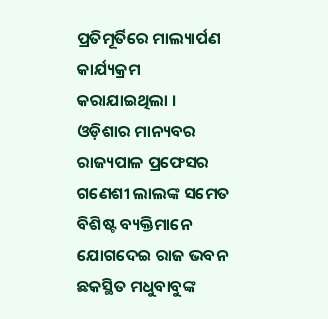ପ୍ରତିମୂର୍ତିରେ ମାଲ୍ୟାର୍ପଣ କାର୍ଯ୍ୟକ୍ରମ କରାଯାଇଥିଲା । ଓଡ଼ିଶାର ମାନ୍ୟବର ରାଜ୍ୟପାଳ ପ୍ରଫେସର ଗଣେଶୀ ଲାଲଙ୍କ ସମେତ ବିଶିଷ୍ଟ ବ୍ୟକ୍ତିମାନେ ଯୋଗଦେଇ ରାଜ ଭବନ ଛକସ୍ଥିତ ମଧୁବାବୁଙ୍କ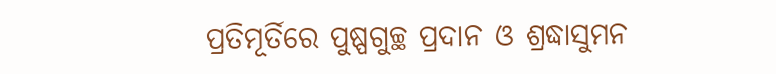ପ୍ରତିମୂର୍ତିରେ ପୁଷ୍ପଗୁଚ୍ଛ ପ୍ରଦାନ ଓ ଶ୍ରଦ୍ଧାସୁମନ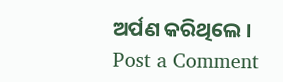ଅର୍ପଣ କରିଥିଲେ ।
Post a Comment